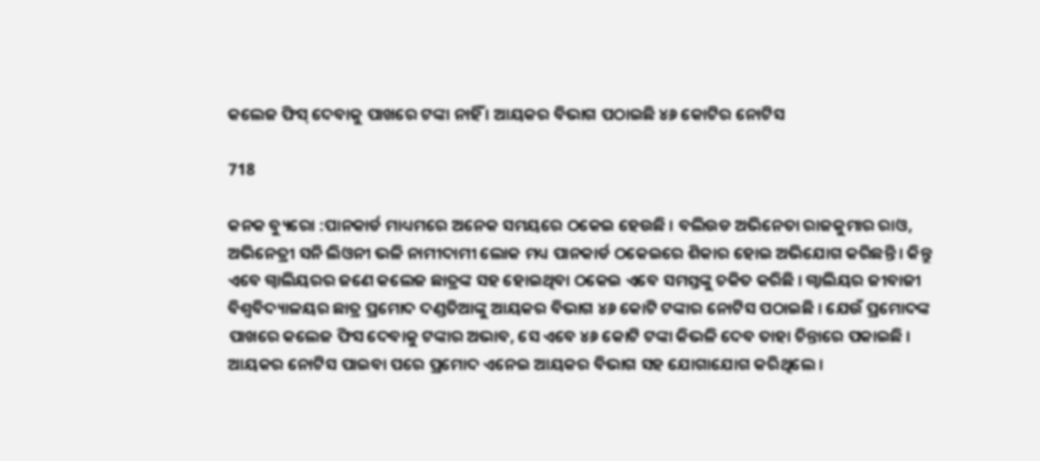କଲେଜ ଫିସ୍ ଦେବାକୁ ପାଖରେ ଟଙ୍କା ନାହିଁ । ଆୟକର ବିଭାଗ ପଠାଇଛି ୪୬ କୋଟିର ନୋଟିସ

718

କନକ ବ୍ୟୁରୋ :ପାନକାର୍ଡ ମାଧ୍ୟମରେ ଅନେକ ସମୟରେ ଠକେଇ ହେଉଛି । ବଲିଉଡ ଅଭିନେତା ରାଜକୁମାର ରାଓ, ଅଭିନେତ୍ରୀ ସନି ଲିଓନୀ ଭଳି ନାମୀଦାମୀ ଲୋକ ମଧ୍ୟ ପାନକାର୍ଡ ଠକେଇରେ ଶିକାର ହୋଇ ଅଭିଯୋଗ କରିଛନ୍ତି । କିନ୍ତୁ ଏବେ ଗ୍ୱାଲିୟରର ଜଣେ କଲେଜ ଛାତ୍ରଙ୍କ ସହ ହୋଇଥିବା ଠକେଇ ଏବେ ସମସ୍ତଙ୍କୁ ଚକିତ କରିଛି । ଗ୍ୱାଲିୟର ଜୀବାଜୀ ବିଶ୍ୱବିଦ୍ୟାଳୟର ଛାତ୍ର ପ୍ରମୋଦ ଦଣ୍ଡତିଆଙ୍କୁ ଆୟକର ବିଭାଗ ୪୬ କୋଟି ଟଙ୍କାର ନୋଟିସ ପଠାଇଛି । ଯେଉଁ ପ୍ରମୋଦଙ୍କ ପାଖରେ କଲେଜ ଫିସ ଦେବାକୁ ଟଙ୍କାର ଅଭାବ, ସେ ଏବେ ୪୬ କୋଟି ଟଙ୍କା କିଭଳି ଦେବ ତାହା ଚିନ୍ତାରେ ପକାଇଛି ।
ଆୟକର ନୋଟିସ ପାଇବା ପରେ ପ୍ରମୋଦ ଏନେଇ ଆୟକର ବିଭାଗ ସହ ଯୋଗାଯୋଗ କରିଥିଲେ ।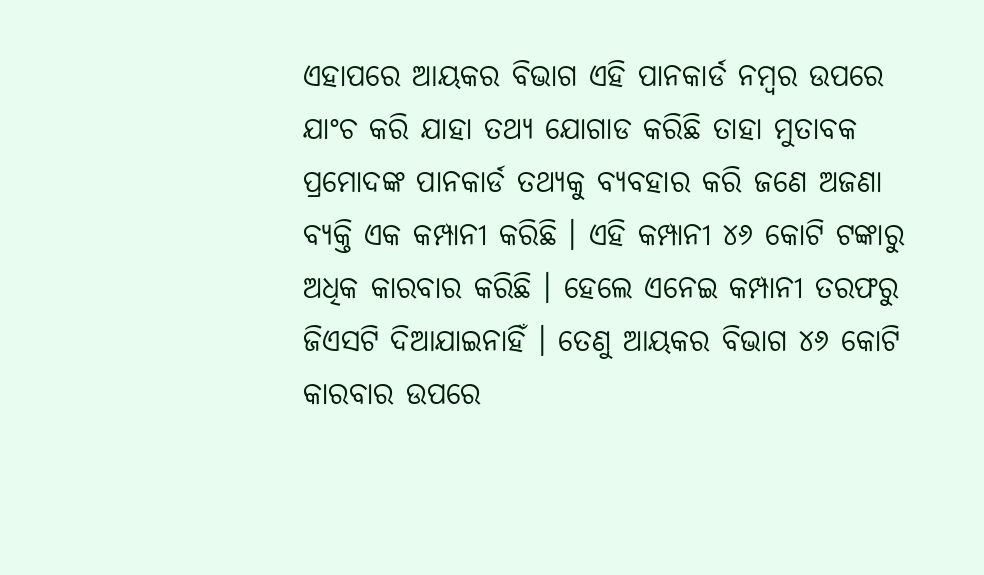ଏହାପରେ ଆୟକର ବିଭାଗ ଏହି ପାନକାର୍ଡ ନମ୍ବର ଉପରେ ଯାଂଚ କରି ଯାହା ତଥ୍ୟ ଯୋଗାଡ କରିଛି ତାହା ମୁତାବକ ପ୍ରମୋଦଙ୍କ ପାନକାର୍ଡ ତଥ୍ୟକୁ ବ୍ୟବହାର କରି ଜଣେ ଅଜଣା ବ୍ୟକ୍ତି ଏକ କମ୍ପାନୀ କରିଛି । ଏହି କମ୍ପାନୀ ୪୬ କୋଟି ଟଙ୍କାରୁ ଅଧିକ କାରବାର କରିଛି । ହେଲେ ଏନେଇ କମ୍ପାନୀ ତରଫରୁ ଜିଏସଟି ଦିଆଯାଇନାହିଁ । ତେଣୁ ଆୟକର ବିଭାଗ ୪୬ କୋଟି କାରବାର ଉପରେ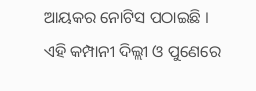ଆୟକର ନୋଟିସ ପଠାଇଛି । ଏହି କମ୍ପାନୀ ଦିଲ୍ଲୀ ଓ ପୁଣେରେ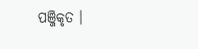ପଞ୍ଜିକୃତ ।